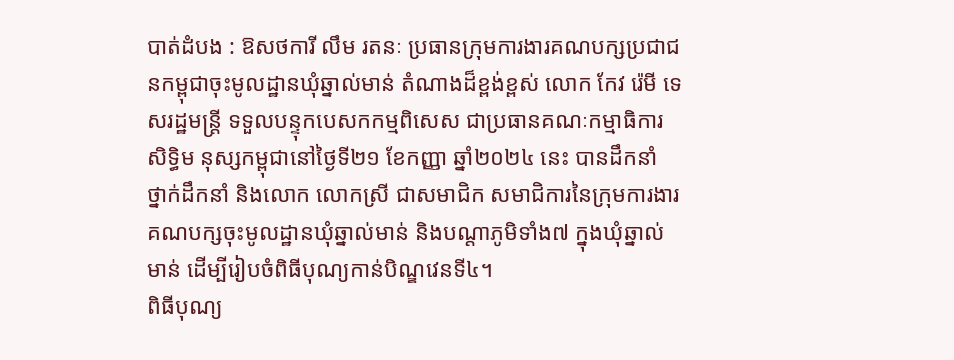បាត់ដំបង : ឱសថការី លឹម រតនៈ ប្រធានក្រុមការងារគណបក្សប្រជាជនកម្ពុជាចុះមូលដ្ឋានឃុំឆ្នាល់មាន់ តំណាងដ៏ខ្ពង់ខ្ពស់ លោក កែវ រ៉េមី ទេសរដ្ឋមន្ត្រី ទទួលបន្ទុកបេសកកម្មពិសេស ជាប្រធានគណៈកម្មាធិការសិទ្ធិម នុស្សកម្ពុជានៅថ្ងៃទី២១ ខែកញ្ញា ឆ្នាំ២០២៤ នេះ បានដឹកនាំ ថ្នាក់ដឹកនាំ និងលោក លោកស្រី ជាសមាជិក សមាជិការនៃក្រុមការងារគណបក្សចុះមូលដ្ឋានឃុំឆ្នាល់មាន់ និងបណ្តាភូមិទាំង៧ ក្នុងឃុំឆ្នាល់មាន់ ដើម្បីរៀបចំពិធីបុណ្យកាន់បិណ្ឌវេនទី៤។
ពិធីបុណ្យ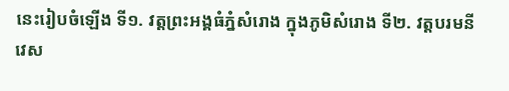នេះរៀបចំឡើង ទី១. វត្តព្រះអង្គធំភ្នំសំរោង ក្នុងភូមិសំរោង ទី២. វត្តបរមនីវេស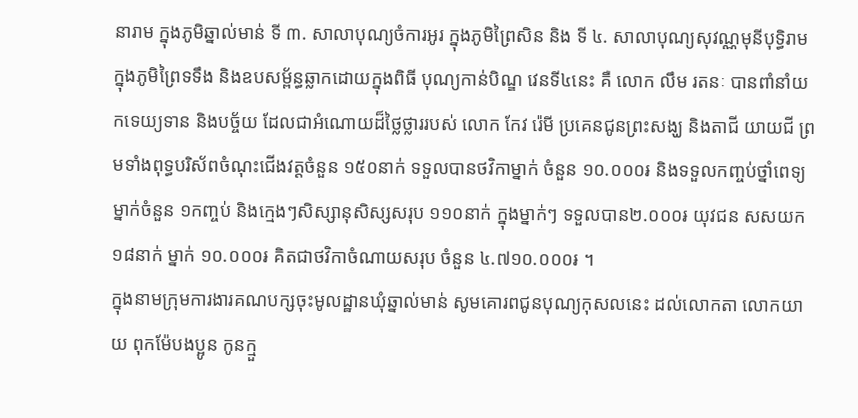នារាម ក្នុងភូមិឆ្នាល់មាន់ ទី ៣. សាលាបុណ្យចំការអូរ ក្នុងភូមិព្រៃសិន និង ទី ៤. សាលាបុណ្យសុវណ្ណមុនីបុទ្ធិរាម ក្នុងភូមិព្រៃទទឹង និងឧបសម្ព័ន្ធឆ្លាកដោយក្នុងពិធី បុណ្យកាន់បិណ្ឌ វេនទី៤នេះ គឺ លោក លឹម រតនៈ បានពាំនាំយកទេយ្យទាន និងបច្ច័យ ដែលជាអំណោយដ៏ថ្លៃថ្លាររបស់ លោក កែវ រ៉េមី ប្រគេនជូនព្រះសង្ឃ និងតាជី យាយជី ព្រមទាំងពុទ្ធបរិស័ពចំណុះជេីងវត្តចំនួន ១៥០នាក់ ទទួលបានថវិកាម្នាក់ ចំនួន ១០.០០០៛ និងទទួលកញ្ចប់ថ្នាំពេទ្យម្នាក់ចំនួន ១កញ្ចប់ និងក្មេងៗសិស្សានុសិស្សសរុប ១១០នាក់ ក្នុងម្នាក់ៗ ទទួលបាន២.០០០៛ យុវជន សសយក ១៨នាក់ ម្នាក់ ១០.០០០៛ គិតជាថវិកាចំណាយសរុប ចំនួន ៤.៧១០.០០០៛ ។
ក្នុងនាមក្រុមការងារគណបក្សចុះមូលដ្ឋានឃុំឆ្នាល់មាន់ សូមគោរពជូនបុណ្យកុសលនេះ ដល់លោកតា លោកយាយ ពុកម៉ែបងប្អូន កូនក្មួ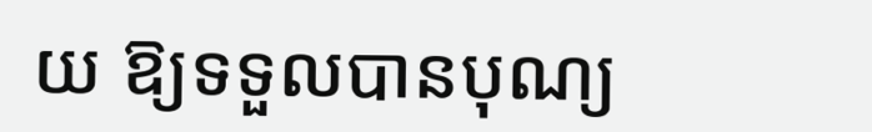យ ឱ្យទទួលបានបុណ្យ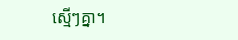ស្មេីៗគ្នា។